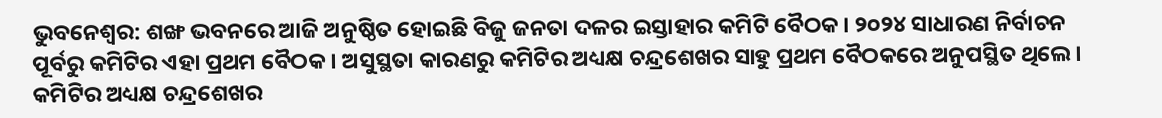ଭୁବନେଶ୍ବର: ଶଙ୍ଖ ଭବନରେ ଆଜି ଅନୁଷ୍ଠିତ ହୋଇଛି ବିଜୁ ଜନତା ଦଳର ଇସ୍ତାହାର କମିଟି ବୈଠକ । ୨୦୨୪ ସାଧାରଣ ନିର୍ବାଚନ ପୂର୍ବରୁ କମିଟିର ଏହା ପ୍ରଥମ ବୈଠକ । ଅସୁସ୍ଥତା କାରଣରୁ କମିଟିର ଅଧ୍ୟକ୍ଷ ଚନ୍ଦ୍ରଶେଖର ସାହୁ ପ୍ରଥମ ବୈଠକରେ ଅନୁପସ୍ଥିତ ଥିଲେ । କମିଟିର ଅଧ୍ୟକ୍ଷ ଚନ୍ଦ୍ରଶେଖର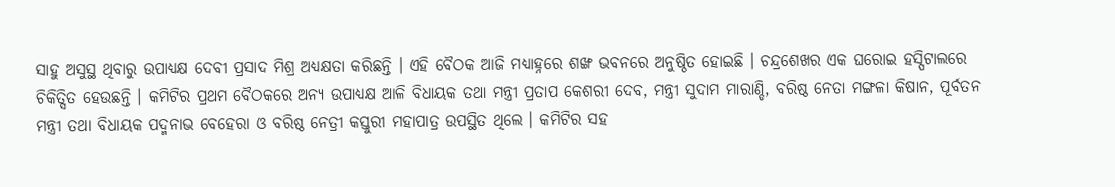ସାହୁ ଅସୁସ୍ଥ ଥିବାରୁ ଉପାଧ୍ୟକ୍ଷ ଦେବୀ ପ୍ରସାଦ ମିଶ୍ର ଅଧ୍ୟକ୍ଷତା କରିଛନ୍ତି । ଏହି ବୈଠକ ଆଜି ମଧ୍ୟାହ୍ନରେ ଶଙ୍ଖ ଭବନରେ ଅନୁଷ୍ଠିତ ହୋଇଛି । ଚନ୍ଦ୍ରଶେଖର ଏକ ଘରୋଇ ହସ୍ପିଟାଲରେ ଚିକିତ୍ସିତ ହେଉଛନ୍ତି । କମିଟିର ପ୍ରଥମ ବୈଠକରେ ଅନ୍ୟ ଉପାଧ୍ୟକ୍ଷ ଆଳି ବିଧାୟକ ତଥା ମନ୍ତ୍ରୀ ପ୍ରତାପ କେଶରୀ ଦେବ, ମନ୍ତ୍ରୀ ସୁଦାମ ମାରାଣ୍ଡି, ବରିଷ୍ଠ ନେତା ମଙ୍ଗଳା କିଷାନ, ପୂର୍ବତନ ମନ୍ତ୍ରୀ ତଥା ବିଧାୟକ ପଦ୍ମନାଭ ବେହେରା ଓ ବରିଷ୍ଠ ନେତ୍ରୀ କସ୍ତୁରୀ ମହାପାତ୍ର ଉପସ୍ଥିତ ଥିଲେ । କମିଟିର ସହ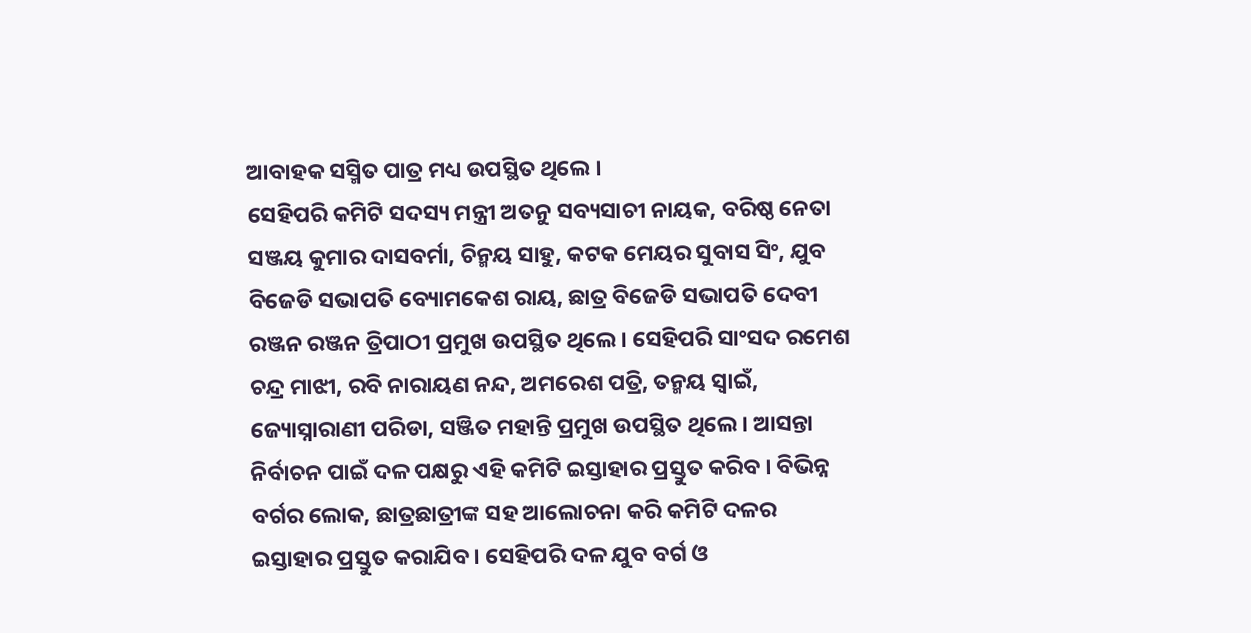ଆବାହକ ସସ୍ମିତ ପାତ୍ର ମଧ୍ୟ ଉପସ୍ଥିତ ଥିଲେ ।
ସେହିପରି କମିଟି ସଦସ୍ୟ ମନ୍ତ୍ରୀ ଅତନୁ ସବ୍ୟସାଚୀ ନାୟକ, ବରିଷ୍ଠ ନେତା ସଞ୍ଜୟ କୁମାର ଦାସବର୍ମା, ଚିନ୍ମୟ ସାହୁ, କଟକ ମେୟର ସୁବାସ ସିଂ, ଯୁବ ବିଜେଡି ସଭାପତି ବ୍ୟୋମକେଶ ରାୟ, ଛାତ୍ର ବିଜେଡି ସଭାପତି ଦେବୀ ରଞ୍ଜନ ରଞ୍ଜନ ତ୍ରିପାଠୀ ପ୍ରମୁଖ ଉପସ୍ଥିତ ଥିଲେ । ସେହିପରି ସାଂସଦ ରମେଶ ଚନ୍ଦ୍ର ମାଝୀ, ରବି ନାରାୟଣ ନନ୍ଦ, ଅମରେଶ ପତ୍ରି, ତନ୍ମୟ ସ୍ୱାଇଁ, ଜ୍ୟୋସ୍ନାରାଣୀ ପରିଡା, ସଞ୍ଜିତ ମହାନ୍ତି ପ୍ରମୁଖ ଉପସ୍ଥିତ ଥିଲେ । ଆସନ୍ତା ନିର୍ବାଚନ ପାଇଁ ଦଳ ପକ୍ଷରୁ ଏହି କମିଟି ଇସ୍ତାହାର ପ୍ରସ୍ତୁତ କରିବ । ବିଭିନ୍ନ ବର୍ଗର ଲୋକ, ଛାତ୍ରଛାତ୍ରୀଙ୍କ ସହ ଆଲୋଚନା କରି କମିଟି ଦଳର ଇସ୍ତାହାର ପ୍ରସ୍ତୁତ କରାଯିବ । ସେହିପରି ଦଳ ଯୁବ ବର୍ଗ ଓ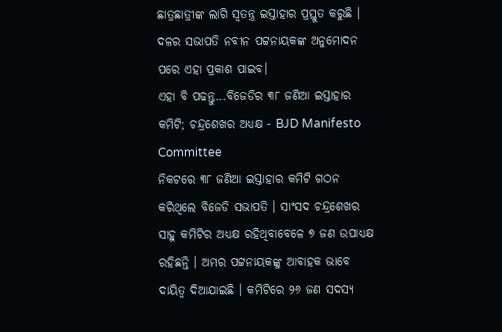ଛାତ୍ରଛାତ୍ରୀଙ୍କ ଲାଗି ସ୍ୱତନ୍ତ୍ର ଇସ୍ତାହାର ପ୍ରସ୍ତୁତ କରୁଛି । ଦଳର ସଭାପତି ନବୀନ ପଟ୍ଟନାୟକଙ୍କ ଅନୁମୋଦନ ପରେ ଏହା ପ୍ରକାଶ ପାଇବ।
ଏହା ବି ପଢନ୍ତୁ...ବିଜେଡିର ୩୮ ଜଣିଆ ଇସ୍ତାହାର କମିଟି; ଚନ୍ଦ୍ରଶେଖର ଅଧ୍ୟକ୍ଷ - BJD Manifesto Committee
ନିକଟରେ ୩୮ ଜଣିଆ ଇସ୍ତାହାର କମିଟି ଗଠନ କରିଥିଲେ ବିଜେଡି ସଭାପତି । ସାଂସଦ ଚନ୍ଦ୍ରଶେଖର ସାହୁ କମିଟିର ଅଧ୍ୟକ୍ଷ ରହିଥିବାବେଳେ ୭ ଜଣ ଉପାଧ୍ୟକ୍ଷ ରହିଛନ୍ତି । ଅମର ପଟ୍ଟନାୟକଙ୍କୁ ଆବାହକ ଭାବେ ଦାୟିତ୍ଵ ଦିଆଯାଇଛି । କମିଟିରେ ୨୬ ଜଣ ସଦସ୍ୟ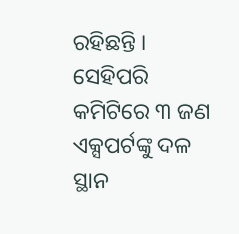ରହିଛନ୍ତି । ସେହିପରି କମିଟିରେ ୩ ଜଣ ଏକ୍ସପର୍ଟଙ୍କୁ ଦଳ ସ୍ଥାନ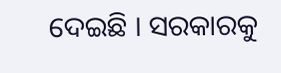ଦେଇଛି । ସରକାରକୁ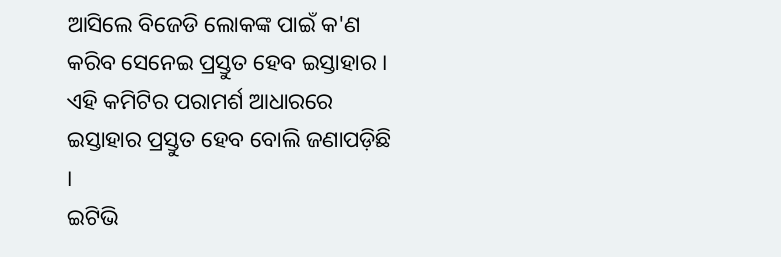ଆସିଲେ ବିଜେଡି ଲୋକଙ୍କ ପାଇଁ କ'ଣ କରିବ ସେନେଇ ପ୍ରସ୍ତୁତ ହେବ ଇସ୍ତାହାର । ଏହି କମିଟିର ପରାମର୍ଶ ଆଧାରରେ ଇସ୍ତାହାର ପ୍ରସ୍ତୁତ ହେବ ବୋଲି ଜଣାପଡ଼ିଛି ।
ଇଟିଭି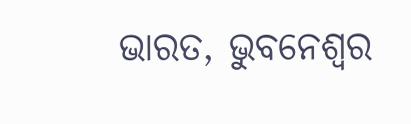ଭାରତ, ଭୁବନେଶ୍ବର